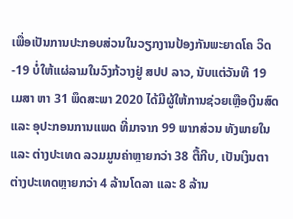ເພື່ອເປັນການປະກອບສ່ວນໃນວຽກງານປ້ອງກັນພະຍາດໂຄ ວິດ-19 ບໍ່ໃຫ້ແຜ່ລາມໃນວົງກ້ວາງຢູ່ ສປປ ລາວ, ນັບແຕ່ວັນທີ 19 ເມສາ ຫາ 31 ພຶດສະພາ 2020 ໄດ້ມີຜູ້ໃຫ້ການຊ່ວຍເຫຼືອເງິນສົດ ແລະ ອຸປະກອນການແພດ ທີ່ມາຈາກ 99 ພາກສ່ວນ ທັງພາຍໃນ ແລະ ຕ່າງປະເທດ ລວມມູນຄ່າຫຼາຍກວ່າ 38 ຕື້ກີບ, ເປັນເງິນຕາຕ່າງປະເທດຫຼາຍກວ່າ 4 ລ້ານໂດລາ ແລະ 8 ລ້ານ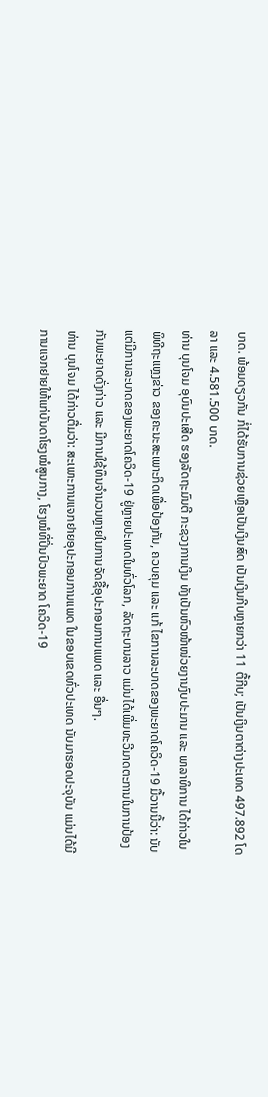ບາດ. ພ້ອມດຽວກັນ ກໍ່ໄດ້ຮັບການຊ່ວຍເຫຼືອເປັນເງິນສົດ ເປັນເງິນກີບຫຼາຍກວ່າ 11 ຕື້ກີບ; ເປັນເງິນຕາຕ່າງປະເທດ 497.892 ໂດລາ ແລະ 4.581.500 ບາດ.
ທ່ານ ບຸນໂຈມ ອຸບົນປະເສີດ ຮອງລັດຖະມົນຕີ ກະຊວງການເງິນ ທັງເປັນຫົວໜ້າໜ່ວຍງານງົບປະມານ ແລະ ພາລາທິການ ໄດ້ກ່າວໃນພິທີຖະແຫຼງຂ່າວ ຂອງຄະນະສະເພາະກິດເພື່ອປ້ອງກັນ, ຄວບຄຸມ ແລະ ແກ້ ໄຂການລະບາດຂອງພະຍາດໂຄວິດ-19 ມື້ວານນີ້ວ່າ: ນັບແຕ່ມີການລະບາດຂອງພະຍາດໂຄວິດ-19 ຢູ່ຫຼາຍປະເທດໃນທົ່ວໂລກ, ລັດຖະບານລາວ ແມ່ນໄດ້ເພີ່ມທະວີມາດຕະການໃນການປ້ອງກັນພະຍາດດັ່ງກ່າວ ແລະ ມີການໃຊ້ທຶນຈໍານວນຫຼາຍໃນການຈັດຊື້ອຸປະກອນການແພດ ແລະ ອື່ນໆ.
ທ່ານ ບຸນໂຈມ ໄດ້ກ່າວຕື່ມວ່າ: ສະເພາະການແຈກຢາຍອຸປະກອນການແພດ ໃນຂອບເຂດທົ່ວປະເທດ ນັບມາຮອດປະຈຸບັນ ແມ່ນໄດ້ມີການແຈກຢາຍໃຫ້ແກ່ບັນດາໂຮງໝໍສູນກາງ, ໂຮງໝໍທີ່ປິ່ນປົວພະຍາດ ໂຄວິດ-19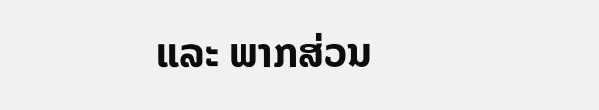ແລະ ພາກສ່ວນ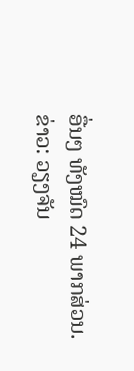ອື່ນໆ ທັງໝົດ 24 ພາກສ່ວນ.
ຂ່າວ: ວຽງຈັນ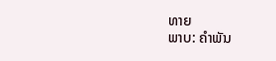ທາຍ
ພາບ: ຄໍາພັນ